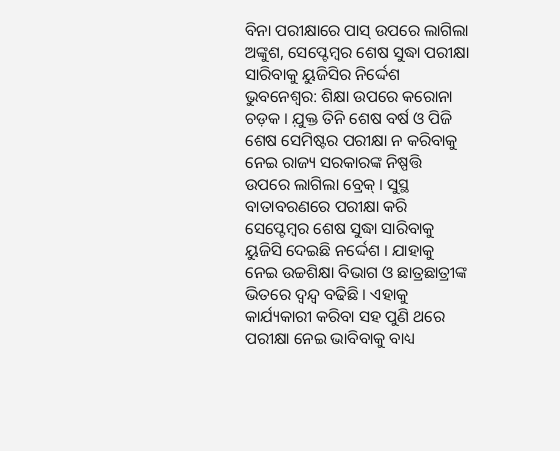ବିନା ପରୀକ୍ଷାରେ ପାସ୍ ଉପରେ ଲାଗିଲା ଅଙ୍କୁଶ, ସେପ୍ଟେମ୍ବର ଶେଷ ସୁଦ୍ଧା ପରୀକ୍ଷା ସାରିବାକୁ ୟୁଜିସିର ନିର୍ଦ୍ଦେଶ
ଭୁବନେଶ୍ୱର: ଶିକ୍ଷା ଉପରେ କରୋନା ଚଡ଼କ । ଯ଼ୁକ୍ତ ତିନି ଶେଷ ବର୍ଷ ଓ ପିଜି ଶେଷ ସେମିଷ୍ଟର ପରୀକ୍ଷା ନ କରିବାକୁ ନେଇ ରାଜ୍ୟ ସରକାରଙ୍କ ନିଷ୍ପତ୍ତି ଉପରେ ଲାଗିଲା ବ୍ରେକ୍ । ସୁସ୍ଥ ବାତାବରଣରେ ପରୀକ୍ଷା କରି ସେପ୍ଟେମ୍ବର ଶେଷ ସୁଦ୍ଧା ସାରିବାକୁ ୟୁଜିସି ଦେଇଛି ନର୍ଦ୍ଦେଶ । ଯାହାକୁ ନେଇ ଉଚ୍ଚଶିକ୍ଷା ବିଭାଗ ଓ ଛାତ୍ରଛାତ୍ରୀଙ୍କ ଭିତରେ ଦ୍ୱନ୍ଦ୍ୱ ବଢିଛି । ଏହାକୁ କାର୍ଯ୍ୟକାରୀ କରିବା ସହ ପୁଣି ଥରେ ପରୀକ୍ଷା ନେଇ ଭାବିବାକୁ ବାଧ୍ୟ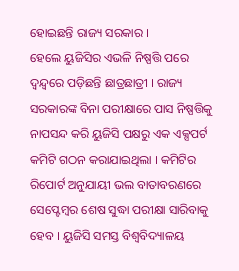ହୋଇଛନ୍ତି ରାଜ୍ୟ ସରକାର ।
ହେଲେ ୟୁଜିସିର ଏଭଳି ନିଷ୍ପତ୍ତି ପରେ ଦ୍ୱନ୍ଦ୍ୱରେ ପଡ଼ିଛନ୍ତି ଛାତ୍ରଛାତ୍ରୀ । ରାଜ୍ୟ ସରକାରଙ୍କ ବିନା ପରୀକ୍ଷାରେ ପାସ ନିଷ୍ପତ୍ତିକୁ ନାପସନ୍ଦ କରି ୟୁଜିସି ପକ୍ଷରୁ ଏକ ଏକ୍ସପର୍ଟ କମିଟି ଗଠନ କରାଯାଇଥିଲା । କମିଟିର ରିପୋର୍ଟ ଅନୁଯାୟୀ ଭଲ ବାତାବରଣରେ ସେପ୍ଟେମ୍ବର ଶେଷ ସୁଦ୍ଧା ପରୀକ୍ଷା ସାରିବାକୁ ହେବ । ୟୁଜିସି ସମସ୍ତ ବିଶ୍ୱବିଦ୍ୟାଳୟ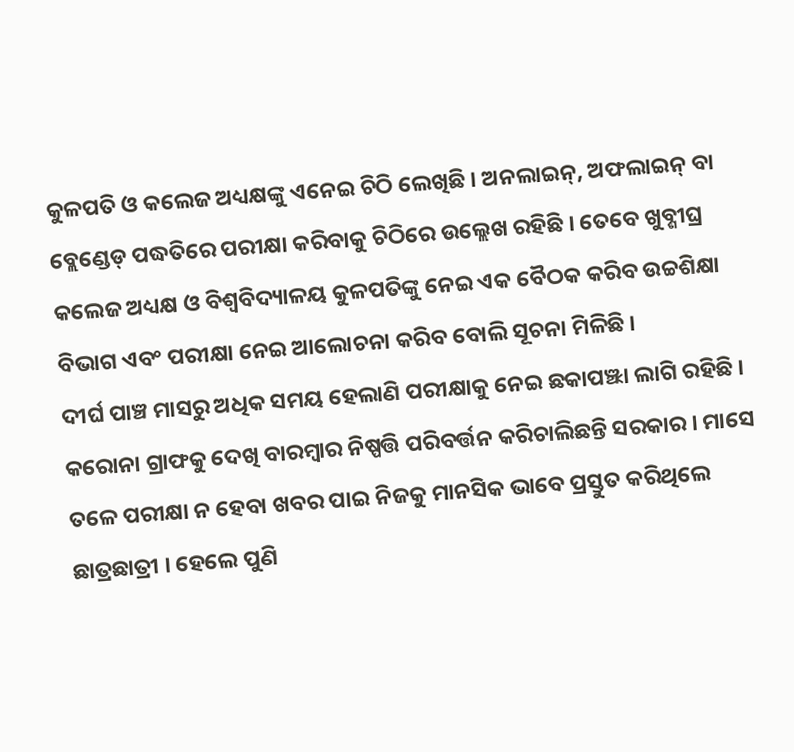କୁଳପତି ଓ କଲେଜ ଅଧ୍ୟକ୍ଷଙ୍କୁ ଏନେଇ ଚିଠି ଲେଖିଛି । ଅନଲାଇନ୍, ଅଫଲାଇନ୍ ବା ବ୍ଲେଣ୍ଡେଡ୍ ପଦ୍ଧତିରେ ପରୀକ୍ଷା କରିବାକୁ ଚିଠିରେ ଉଲ୍ଲେଖ ରହିଛି । ତେବେ ଖୁବ୍ଶୀଘ୍ର କଲେଜ ଅଧ୍ୟକ୍ଷ ଓ ବିଶ୍ୱବିଦ୍ୟାଳୟ କୁଳପତିଙ୍କୁ ନେଇ ଏକ ବୈଠକ କରିବ ଉଚ୍ଚଶିକ୍ଷା ବିଭାଗ ଏବଂ ପରୀକ୍ଷା ନେଇ ଆଲୋଚନା କରିବ ବୋଲି ସୂଚନା ମିଳିଛି ।
ଦୀର୍ଘ ପାଞ୍ଚ ମାସରୁ ଅଧିକ ସମୟ ହେଲାଣି ପରୀକ୍ଷାକୁ ନେଇ ଛକାପଞ୍ଝା ଲାଗି ରହିଛି । କରୋନା ଗ୍ରାଫକୁ ଦେଖି ବାରମ୍ବାର ନିଷ୍ପତ୍ତି ପରିବର୍ତ୍ତନ କରିଚାଲିଛନ୍ତି ସରକାର । ମାସେ ତଳେ ପରୀକ୍ଷା ନ ହେବା ଖବର ପାଇ ନିଜକୁ ମାନସିକ ଭାବେ ପ୍ରସ୍ତୁତ କରିଥିଲେ ଛାତ୍ରଛାତ୍ରୀ । ହେଲେ ପୁଣି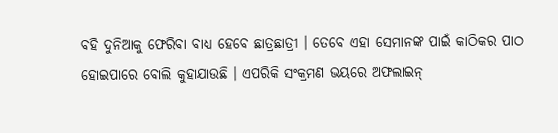ବହି ଦୁନିଆକୁ ଫେରିବା ବାଧ୍ୟ ହେବେ ଛାତ୍ରଛାତ୍ରୀ । ତେବେ ଏହା ସେମାନଙ୍କ ପାଇଁ କାଠିକର ପାଠ ହୋଇପାରେ ବୋଲି କୁହାଯାଉଛି । ଏପରିକି ସଂକ୍ରମଣ ଭୟରେ ଅଫଲାଇନ୍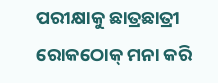ପରୀକ୍ଷାକୁ ଛାତ୍ରଛାତ୍ରୀ ରୋକଠୋକ୍ ମନା କରି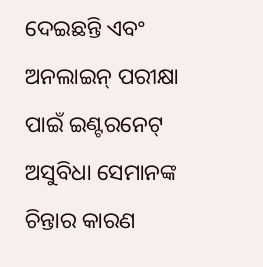ଦେଇଛନ୍ତି ଏବଂ ଅନଲାଇନ୍ ପରୀକ୍ଷା ପାଇଁ ଇଣ୍ଟରନେଟ୍ ଅସୁବିଧା ସେମାନଙ୍କ ଚିନ୍ତାର କାରଣ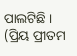ପାଲଟିଛି ।
(ପ୍ରିୟ ପ୍ରୀତମ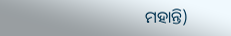ମହାନ୍ତି)